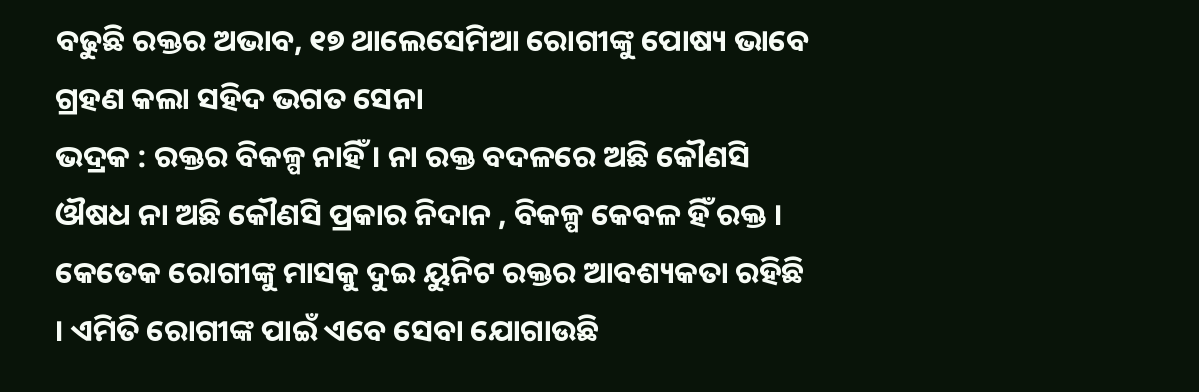ବଢୁଛି ରକ୍ତର ଅଭାବ, ୧୭ ଥାଲେସେମିଆ ରୋଗୀଙ୍କୁ ପୋଷ୍ୟ ଭାବେ ଗ୍ରହଣ କଲା ସହିଦ ଭଗତ ସେନା
ଭଦ୍ରକ : ରକ୍ତର ବିକଳ୍ପ ନାହିଁ । ନା ରକ୍ତ ବଦଳରେ ଅଛି କୌଣସି ଔଷଧ ନା ଅଛି କୌଣସି ପ୍ରକାର ନିଦାନ , ବିକଳ୍ପ କେବଳ ହିଁ ରକ୍ତ । କେତେକ ରୋଗୀଙ୍କୁ ମାସକୁ ଦୁଇ ୟୁନିଟ ରକ୍ତର ଆବଶ୍ୟକତା ରହିଛି । ଏମିତି ରୋଗୀଙ୍କ ପାଇଁ ଏବେ ସେବା ଯୋଗାଉଛି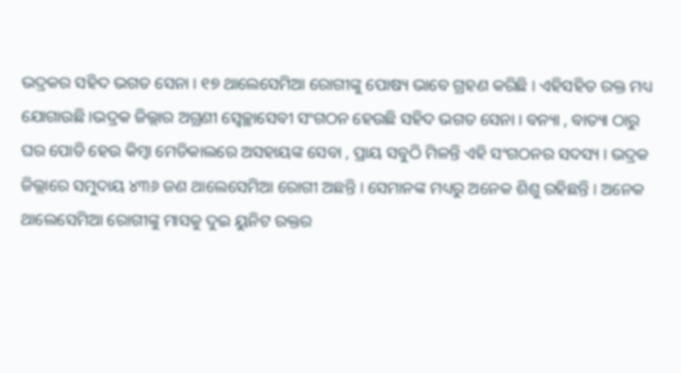ଭଦ୍ରକର ସହିଦ ଭଗତ ସେନା । ୧୭ ଥାଲେସେମିଆ ରୋଗୀଙ୍କୁ ପୋଷ୍ୟ ଭାବେ ଗ୍ରହଣ କରିଛି । ଏହିସହିତ ରକ୍ତ ମଧ୍ୟ ଯୋଗାଉଛି ।ଭଦ୍ରକ ଜିଲ୍ଲାର ଅଗ୍ରଣୀ ସ୍ୱେଚ୍ଛାସେବୀ ସଂଗଠନ ହେଉଛି ସହିଦ ଭଗତ ସେନା । ବନ୍ୟା , ବାତ୍ୟା ଠାରୁ ଘର ପୋଡି ହେଉ କିମ୍ବା ମେଡିକାଲରେ ଅସହାୟଙ୍କ ସେବା , ପ୍ରାୟ ସବୁଠି ମିଳନ୍ତି ଏହି ସଂଗଠନର ସଦସ୍ୟ । ଭଦ୍ରକ ଜିଲ୍ଲାରେ ସମୁଦାୟ ୪୩୬ ଜଣ ଥାଲେସେମିଆ ରୋଗୀ ଅଛନ୍ତି । ସେମାନଙ୍କ ମଧ୍ୟରୁ ଅନେକ ଶିଶୁ ରହିଛନ୍ତି । ଅନେକ ଥାଲେସେମିଆ ରୋଗୀଙ୍କୁ ମାସକୁ ଦୁଇ ୟୁନିଟ ରକ୍ତର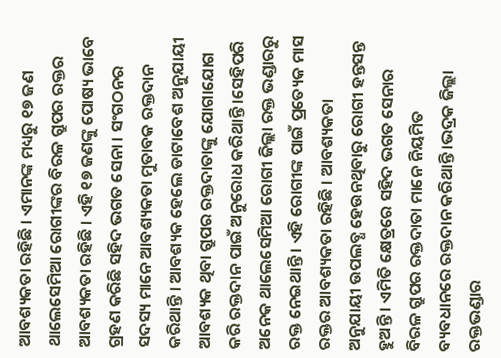ଆବଶ୍ୟକତା ରହିଛି । ଏମାନଙ୍କ ମଧ୍ୟରୁ ୧୭ ଜଣ ଥାଲେସେମିଆ ରୋଗୀଙ୍କର ବିରଳ ଗ୍ରୁପର ରକ୍ତର ଆବଶ୍ୟକତା ରହିଛି । ଏହି ୧୭ ଜଣଙ୍କୁ ପୋଷ୍ୟ ଭାବେ ଗ୍ରହଣ କରିଛି ସହିଦ ଭଗତ ସେନା । ସଂଗଠନର ସଦସ୍ୟ ମାନେ ଆବଶ୍ୟକତା ମୁତାବକ ରକ୍ତଦାନ କରିଥାନ୍ତି । ଆବଶ୍ୟକ ହେଲେ ଡାଟାବେଶ ଅନୁଯାୟୀ ଆବଶ୍ୟକ ଥିବା ଗ୍ରୁପର ରକ୍ତଦାତାଙ୍କୁ ଯୋଗାଯୋଗ କରି ରକ୍ତଦାନ ପାଇଁ ଅନୁରୋଧ କରିଥାନ୍ତି ।ସେହିପରି ଅନେକ ଥାଲେସେମିଆ ରୋଗୀ ଜିଲ୍ଲା ରକ୍ତ ଭଣ୍ଡାରରୁ ରକ୍ତ ନେଇଥାନ୍ତି । ଏହି ରୋଗୀଙ୍କ ପାଇଁ ପ୍ରତ୍ୟେକ ମାସ ରକ୍ତର ଆବଶ୍ୟକତା ରହିଛି । ଆବଶ୍ୟକତା ଅନୁଯାୟୀ ଉପଲବ୍ଧ ହେଉନଥିବାରୁ ରୋଗୀ ହନ୍ତସନ୍ତ ହୁଅନ୍ତି । ଏମିତି କ୍ଷେତ୍ରରେ ସହିଦ ଭଗତ ସେନାର ବିରଳ ଗ୍ରୁପର ରକ୍ତଦାତା ମାନେ ନିୟମିତ ବ୍ୟବଧାନରେ ରକ୍ତଦାନ କରିଥାନ୍ତି ।ଭଦ୍ରକ ଜିଲ୍ଲା ରକ୍ତଭଣ୍ଡାର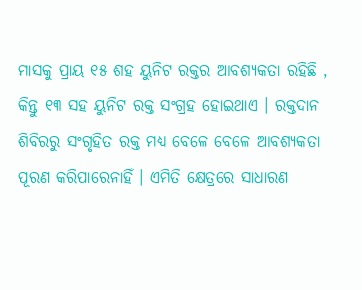ମାସକୁ ପ୍ରାୟ ୧୫ ଶହ ୟୁନିଟ ରକ୍ତର ଆବଶ୍ୟକତା ରହିଛି , କିନ୍ତୁ ୧୩ ସହ ୟୁନିଟ ରକ୍ତ ସଂଗ୍ରହ ହୋଇଥାଏ । ରକ୍ତଦାନ ଶିବିରରୁ ସଂଗୃହିତ ରକ୍ତ ମଧ୍ୟ ବେଳେ ବେଳେ ଆବଶ୍ୟକତା ପୂରଣ କରିପାରେନାହିଁ । ଏମିତି କ୍ଷେତ୍ରରେ ସାଧାରଣ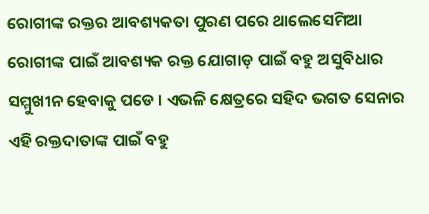ରୋଗୀଙ୍କ ରକ୍ତର ଆବଶ୍ୟକତା ପୁରଣ ପରେ ଥାଲେସେମିଆ ରୋଗୀଙ୍କ ପାଇଁ ଆବଶ୍ୟକ ରକ୍ତ ଯୋଗାଡ଼ ପାଇଁ ବହୁ ଅସୁବିଧାର ସମ୍ମୁଖୀନ ହେବାକୁ ପଡେ । ଏଭଳି କ୍ଷେତ୍ରରେ ସହିଦ ଭଗତ ସେନାର ଏହି ରକ୍ତଦାତାଙ୍କ ପାଇଁ ବହୁ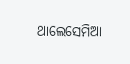ଥାଲେସେମିଆ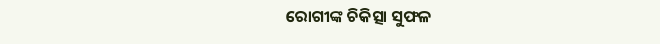ରୋଗୀଙ୍କ ଚିକିତ୍ସା ସୁଫଳ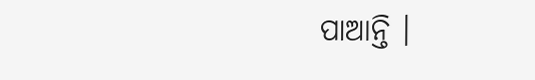ପାଆନ୍ତି ।